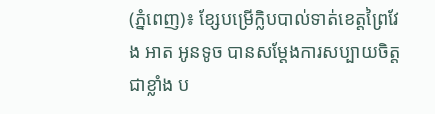(ភ្នំពេញ)៖ ខ្សែបម្រើក្លិបបាល់ទាត់ខេត្តព្រៃវែង អាត អូនទូច បានសម្ដែងការសប្បាយចិត្តជាខ្លាំង ប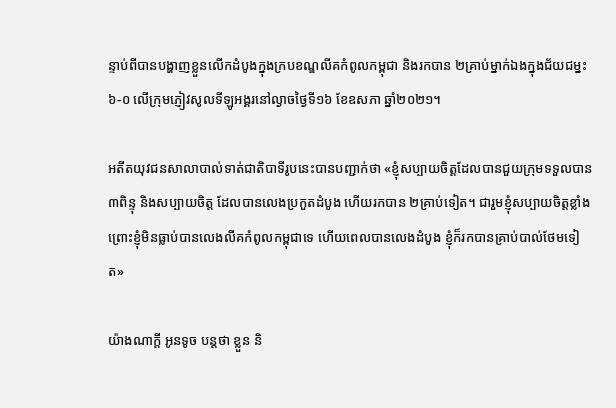ន្ទាប់ពីបានបង្ហាញខ្លួនលើកដំបូងក្នុងក្របខណ្ឌលីគកំពូលកម្ពុជា និងរកបាន ២គ្រាប់ម្នាក់ឯងក្នុងជ័យជម្នះ ៦-០ លើក្រុមភ្ញៀវសូលទីឡូអង្គរនៅល្ងាចថ្ងៃទី១៦ ខែឧសភា ឆ្នាំ២០២១។

អតីតយុវជនសាលាបាល់ទាត់ជាតិបាទីរូបនេះបានបញ្ជាក់ថា «ខ្ញុំសប្បាយចិត្តដែលបានជួយក្រុមទទួលបាន ៣ពិន្ទុ និងសប្បាយចិត្ត ដែលបានលេងប្រកួតដំបូង ហើយរកបាន ២គ្រាប់ទៀត។ ជារួមខ្ញុំសប្បាយចិត្តខ្លាំង ព្រោះខ្ញុំមិនធ្លាប់បានលេងលីគកំពូលកម្ពុជាទេ ហើយពេលបានលេងដំបូង ខ្ញុំក៏រកបានគ្រាប់បាល់ថែមទៀត»

យ៉ាងណាក្ដី អូនទូច បន្ដថា ខ្លួន និ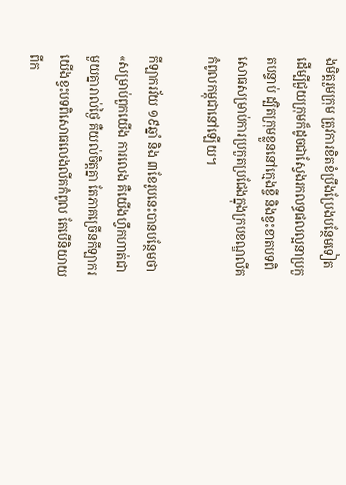ងមិត្តរួមក្រុម ត្រូវការខិតខំប្រឹងប្រែងបន្ថែមទៀត ដើម្បីជួយក្រុមក៏ដូចជាស្វែងរកលទ្ធផលល្អនាប្រកួតបន្ទាប់ ដ្បិតក្រុមខ្លួននៅក្មេងខ្ចី និងខ្វះខាតបទពិសោធសម្រាប់ការប្រកួតប្រជែងក្នុងក្របខណ្ឌលីគកំពូលកម្ពុជានៅឡើយ។

កីឡាករវ័យ ១៩ឆ្នាំ និង ៣ខែរូបនេះបានបន្ថែមថា «សម្រាប់ពួកយើង ការលេង គឺយើងហ្វឹកហាត់ជាមួយគ្នារាល់ថ្ងៃ គឺយល់ចិត្តគ្នា តែភាគច្រើនកីឡាករយើងខ្វះបទពិសោធលេងលីគកំពូល តែបើនិយាយពីក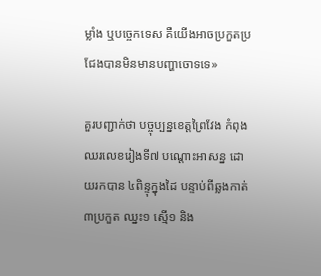ម្លាំង ឬបច្ចេកទេស គឺយើងអាចប្រកួតប្រជែងបានមិនមានបញ្ហាចោទទេ»

គួរបញ្ជាក់ថា បច្ចុប្បន្នខេត្តព្រៃវែង កំពុងឈរលេខរៀងទី៧ បណ្ដោះអាសន្ន ដោយរកបាន ៤ពិន្ទុក្នុងដៃ បន្ទាប់ពីឆ្លងកាត់ ៣ប្រកួត ឈ្នះ១ ស្មើ១ និង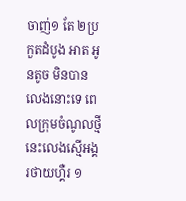ចាញ់១ តែ ២ប្រកួតដំបូង អាត អូនតូច មិនបានលេងនោះទេ ពេលក្រុមចំណូលថ្មីនេះលេងស្មើអង្គរថាយហ្គឺរ ១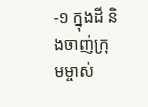-១ ក្នុងដី និងចាញ់ក្រុមម្ចាស់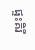ផ្ទះគិរី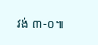វង់ ៣-០៕